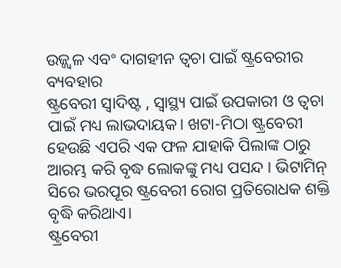ଉଜ୍ଜ୍ୱଳ ଏବଂ ଦାଗହୀନ ତ୍ୱଚା ପାଇଁ ଷ୍ଟ୍ରବେରୀର ବ୍ୟବହାର
ଷ୍ଟ୍ରବେରୀ ସ୍ୱାଦିଷ୍ଟ , ସ୍ୱାସ୍ଥ୍ୟ ପାଇଁ ଉପକାରୀ ଓ ତ୍ୱଚା ପାଇଁ ମଧ୍ୟ ଲାଭଦାୟକ। ଖଟା-ମିଠା ଷ୍ଟ୍ରବେରୀ ହେଉଛି ଏପରି ଏକ ଫଳ ଯାହାକି ପିଲାଙ୍କ ଠାରୁ ଆରମ୍ଭ କରି ବୃଦ୍ଧ ଲୋକଙ୍କୁ ମଧ୍ୟ ପସନ୍ଦ । ଭିଟାମିନ୍ ସିରେ ଭରପୂର ଷ୍ଟ୍ରବେରୀ ରୋଗ ପ୍ରତିରୋଧକ ଶକ୍ତି ବୃଦ୍ଧି କରିଥାଏ।
ଷ୍ଟ୍ରବେରୀ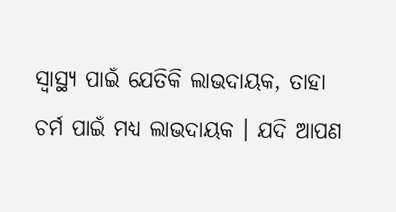ସ୍ୱାସ୍ଥ୍ୟ ପାଇଁ ଯେତିକି ଲାଭଦାୟକ, ତାହା ଚର୍ମ ପାଇଁ ମଧ୍ୟ ଲାଭଦାୟକ । ଯଦି ଆପଣ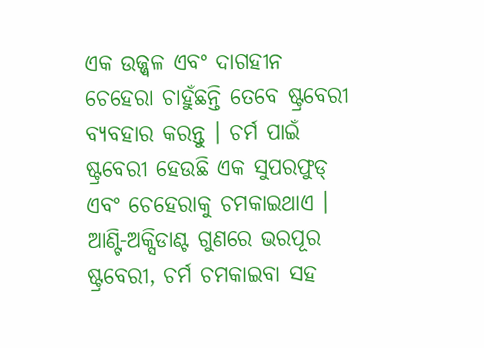ଏକ ଉଜ୍ଜ୍ୱଳ ଏବଂ ଦାଗହୀନ ଚେହେରା ଚାହୁଁଛନ୍ତି ତେବେ ଷ୍ଟ୍ରବେରୀ ବ୍ୟବହାର କରନ୍ତୁ । ଚର୍ମ ପାଇଁ ଷ୍ଟ୍ରବେରୀ ହେଉଛି ଏକ ସୁପରଫୁଡ୍ ଏବଂ ଚେହେରାକୁ ଚମକାଇଥାଏ ।
ଆଣ୍ଟି-ଅକ୍ସିଡାଣ୍ଟ ଗୁଣରେ ଭରପୂର ଷ୍ଟ୍ରବେରୀ, ଚର୍ମ ଚମକାଇବା ସହ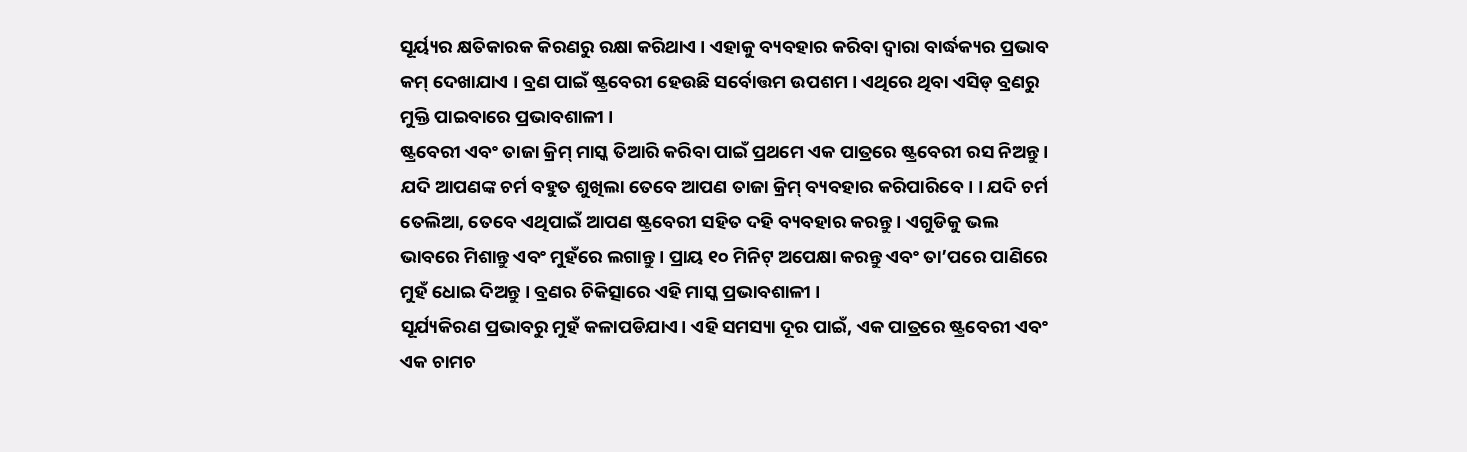ସୂର୍ୟ୍ୟର କ୍ଷତିକାରକ କିରଣରୁ ରକ୍ଷା କରିଥାଏ । ଏହାକୁ ବ୍ୟବହାର କରିବା ଦ୍ୱାରା ବାର୍ଦ୍ଧକ୍ୟର ପ୍ରଭାବ କମ୍ ଦେଖାଯାଏ । ବ୍ରଣ ପାଇଁ ଷ୍ଟ୍ରବେରୀ ହେଉଛି ସର୍ବୋତ୍ତମ ଉପଶମ । ଏଥିରେ ଥିବା ଏସିଡ୍ ବ୍ରଣରୁ ମୁକ୍ତି ପାଇବାରେ ପ୍ରଭାବଶାଳୀ ।
ଷ୍ଟ୍ରବେରୀ ଏବଂ ତାଜା କ୍ରିମ୍ ମାସ୍କ ତିଆରି କରିବା ପାଇଁ ପ୍ରଥମେ ଏକ ପାତ୍ରରେ ଷ୍ଟ୍ରବେରୀ ରସ ନିଅନ୍ତୁ । ଯଦି ଆପଣଙ୍କ ଚର୍ମ ବହୁତ ଶୁଖିଲା ତେବେ ଆପଣ ତାଜା କ୍ରିମ୍ ବ୍ୟବହାର କରିପାରିବେ। । ଯଦି ଚର୍ମ ତେଲିଆ, ତେବେ ଏଥିପାଇଁ ଆପଣ ଷ୍ଟ୍ରବେରୀ ସହିତ ଦହି ବ୍ୟବହାର କରନ୍ତୁ । ଏଗୁଡିକୁ ଭଲ ଭାବରେ ମିଶାନ୍ତୁ ଏବଂ ମୁହଁରେ ଲଗାନ୍ତୁ । ପ୍ରାୟ ୧୦ ମିନିଟ୍ ଅପେକ୍ଷା କରନ୍ତୁ ଏବଂ ତା’ପରେ ପାଣିରେ ମୁହଁ ଧୋଇ ଦିଅନ୍ତୁ । ବ୍ରଣର ଚିକିତ୍ସାରେ ଏହି ମାସ୍କ ପ୍ରଭାବଶାଳୀ ।
ସୂର୍ଯ୍ୟକିରଣ ପ୍ରଭାବରୁ ମୁହଁ କଳାପଡିଯାଏ। ଏହି ସମସ୍ୟା ଦୂର ପାଇଁ, ଏକ ପାତ୍ରରେ ଷ୍ଟ୍ରବେରୀ ଏବଂ ଏକ ଚାମଚ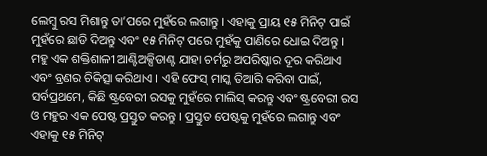ଲେମ୍ବୁ ରସ ମିଶାନ୍ତୁ ତା’ପରେ ମୁହଁରେ ଲଗାନ୍ତୁ । ଏହାକୁ ପ୍ରାୟ ୧୫ ମିନିଟ୍ ପାଇଁ ମୁହଁରେ ଛାଡି ଦିଅନ୍ତୁ ଏବଂ ୧୫ ମିନିଟ୍ ପରେ ମୁହଁକୁ ପାଣିରେ ଧୋଇ ଦିଅନ୍ତୁ ।
ମହୁ ଏକ ଶକ୍ତିଶାଳୀ ଆଣ୍ଟିଅକ୍ସିଡାଣ୍ଟ ଯାହା ଚର୍ମରୁ ଅପରିଷ୍କାର ଦୂର କରିଥାଏ ଏବଂ ବ୍ରଣର ଚିକିତ୍ସା କରିଥାଏ । ଏହି ଫେସ୍ ମାସ୍କ ତିଆରି କରିବା ପାଇଁ, ସର୍ବପ୍ରଥମେ, କିଛି ଷ୍ଟ୍ରବେରୀ ରସକୁ ମୁହଁରେ ମାଲିସ୍ କରନ୍ତୁ ଏବଂ ଷ୍ଟ୍ରବେରୀ ରସ ଓ ମହୁର ଏକ ପେଷ୍ଟ ପ୍ରସ୍ତୁତ କରନ୍ତୁ । ପ୍ରସ୍ତୁତ ପେଷ୍ଟକୁ ମୁହଁରେ ଲଗାନ୍ତୁ ଏବଂ ଏହାକୁ ୧୫ ମିନିଟ୍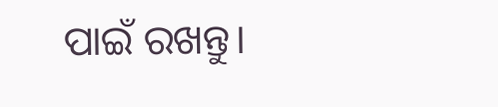ପାଇଁ ରଖନ୍ତୁ।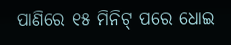ପାଣିରେ ୧୫ ମିନିଟ୍ ପରେ ଧୋଇ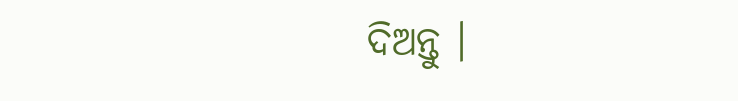ଦିଅନ୍ତୁ ।